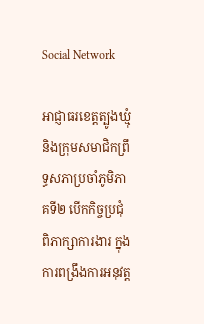Social Network

អាជ្ញាធរខេត្តត្បូងឃ្មុំ និងក្រុមសមាជិកព្រឹទ្ធសភាប្រចាំភូមិភាគទី២ បើកកិច្ចប្រជុំពិភាក្សាការងារ ក្នុងការពង្រឹងការអនុវត្ត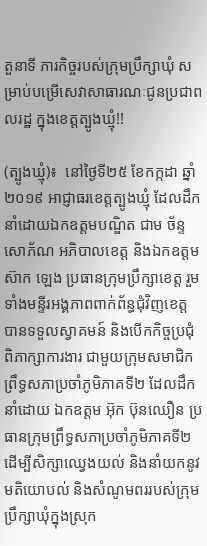តួនាទី ភារកិច្ចរបស់ក្រុមប្រឹក្សាឃុំ សម្រាប់បម្រើសេវាសាធារណៈជូនប្រជាពលរដ្ឋ ក្នុងខេត្តត្បូងឃ្មុំ!!

(ត្បូងឃ្មុំ)៖  នៅថ្ងៃទី២៥ ខែកក្កដា ឆ្នាំ២០១៩ អាជ្ញាធរខេត្តត្បូងឃ្មុំ ដែលដឹកនាំដោយឯកឧត្តមបណ្ឌិត ជាម ច័ន្ទសោភ័ណ អភិបាលខេត្ត និងឯកឧត្តម ស៊ាក ឡេង ប្រធានក្រុមប្រឹក្សាខេត្ត រួមទាំងមន្ទីរអង្គភាពពាក់ព័ន្ធជុំវិញខេត្ត បានទទួលស្វាគមន៍ និងបើកកិច្ចប្រជុំពិភាក្សាការងារ ជាមួយក្រុមសមាជិកព្រឹទ្ធសភាប្រចាំភូមិភាគទី២ ដែលដឹកនាំដោយ ឯកឧត្តម អ៊ុក ប៊ុនឈឿន ប្រធានក្រុមព្រឹទ្ធសភាប្រចាំភូមិភាគទី២ ដើម្បីសិក្សាឈ្វេងយល់ និងនាំយកនូវមតិយោបល់ និងសំណូមពររបស់ក្រុមប្រឹក្សាឃុំក្នុងស្រុក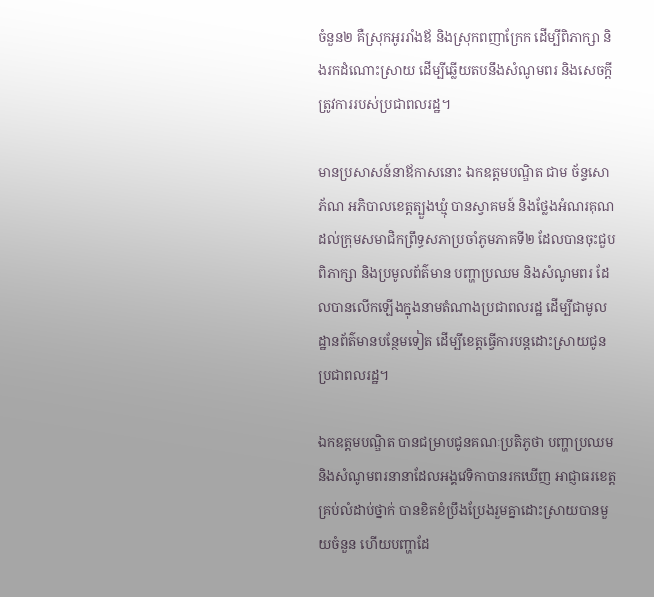ចំនួន២ គឺស្រុកអូររាំងឪ និងស្រុកពញាក្រែក ដើម្បីពិភាក្សា និងរកដំណោះស្រាយ ដើម្បីឆ្លើយតបនឹងសំណូមពរ និងសេចក្តីត្រូវការរបស់ប្រជាពលរដ្ឋ។

មានប្រសាសន៍នាឪកាសនោះ ឯកឧត្តមបណ្ឌិត ជាម ច័ន្ទសោភ័ណ អភិបាលខេត្តត្បួងឃ្មុំ បានស្វាគមន៍ និងថ្លែងអំណរគុណដល់ក្រុមសមាជិកព្រឹទ្ធសភាប្រចាំភូមភាគទី២ ដែលបានចុះជួបពិភាក្សា និងប្រមូលព័ត៌មាន បញ្ហាប្រឈម និងសំណូមពរ ដែលបានលើកឡើងក្នុងនាមតំណាងប្រជាពលរដ្ឋ ដើម្បីជាមូលដ្ឋានព័ត៌មានបន្ថែមទៀត ដើម្បីខេត្តធ្វើការបន្តដោះស្រាយជូនប្រជាពលរដ្ឋ។

ឯកឧត្តមបណ្ឌិត បានជម្រាបជូនគណៈប្រតិភូថា បញ្ហាប្រឈម និងសំណូមពរនានាដែលអង្គវេទិកាបានរកឃើញ អាជ្ញាធរខេត្តគ្រប់លំដាប់ថ្នាក់ បានខិតខំប្រឹងប្រែងរួមគ្នាដោះស្រាយបានមួយចំនួន ហើយបញ្ហាដែ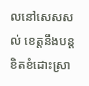លនៅសេសសល់ ខេត្តនឹងបន្តខិតខំដោះស្រា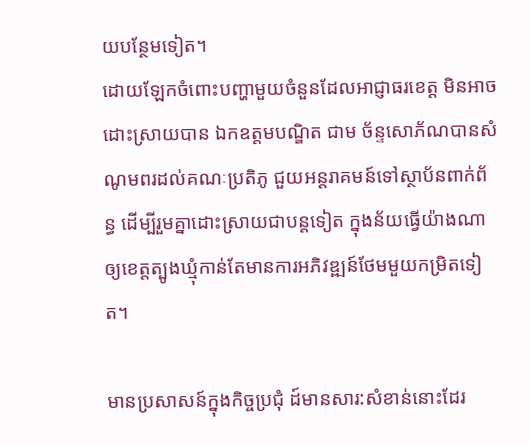យបន្ថែមទៀត។
ដោយឡែកចំពោះបញ្ហាមួយចំនួនដែលអាជ្ញាធរខេត្ត មិនអាចដោះស្រាយបាន ឯកឧត្តមបណ្ឌិត ជាម ច័ន្ទសោភ័ណបានសំណូមពរដល់គណៈប្រតិភូ ជួយអន្តរាគមន៍ទៅស្ថាប័នពាក់ព័ន្ធ ដើម្បីរួមគ្នាដោះស្រាយជាបន្តទៀត ក្នុងន័យធ្វើយ៉ាងណា ឲ្យខេត្តត្បូងឃ្មុំកាន់តែមានការអភិវឌ្ឍន៍ថែមមួយកម្រិតទៀត។

មានប្រសាសន៍ក្នុងកិច្ចប្រជុំ ដ៍មានសារ:សំខាន់នោះដែរ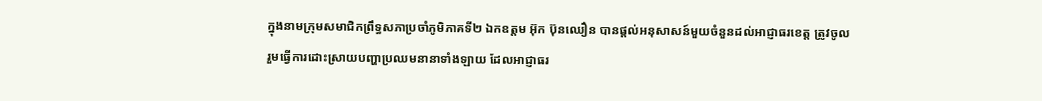ក្នុងនាមក្រុមសមាជិកព្រឹទ្ធសភាប្រចាំភូមិភាគទី២ ឯកឧត្តម អ៊ុក ប៊ុនឈឿន បានផ្តល់អនុសាសន៍មួយចំនួនដល់អាជ្ញាធរខេត្ត ត្រូវចូលរួមធ្វើការដោះស្រាយបញ្ហាប្រឈមនានាទាំងឡាយ ដែលអាជ្ញាធរ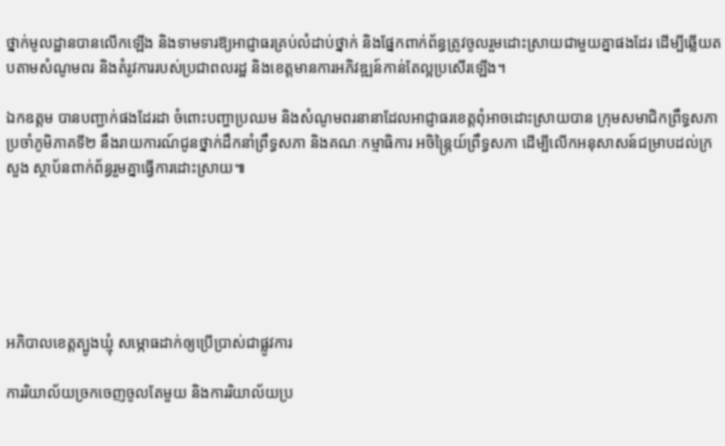ថ្នាក់មូលដ្ឋានបានលើកឡើង និងទាមទារឱ្យអាជ្ញាធរគ្រប់លំដាប់ថ្នាក់ និងផ្នែកពាក់ព័ន្ធត្រូវចូលរួមដោះស្រាយជាមួយគ្នាផងដែរ ដើម្បីឆ្លើយតបតាមសំណូមពរ និងតំរូវការរបស់ប្រជាពលរដ្ឋ និងខេត្តមានការអភិវឌ្ឍន៍កាន់តែល្អប្រសើរឡើង។

ឯកឧត្តម បានបញ្ជាក់ផងដែរដា ចំពោះបញ្ហាប្រឈម និងសំណូមពរនានាដែលអាជ្ញាធរខេត្តពុំអាចដោះស្រាយបាន ក្រុមសមាជិកព្រឹទ្ធសភាប្រចាំភូមិភាគទី២ នឹងរាយការណ៍ជូនថ្នាក់ដឹកនាំព្រឹទ្ធសភា និងគណៈកម្មាធិការ អចិន្រ្តៃយ៍ព្រឹទ្ធសភា ដើម្បីលើកអនុសាសន៍ជម្រាបដល់ក្រសួង ស្ថាប័នពាក់ព័ន្ធរួមគ្នាធ្វើការដោះស្រាយ៕






អភិបាលខេត្តត្បូងឃ្មុំ សម្ភោធដាក់ឲ្យប្រើប្រាស់ជាផ្លូវការ

ការរិយាល័យច្រកចេញចូលតែមួយ និងការរិយាល័យប្រ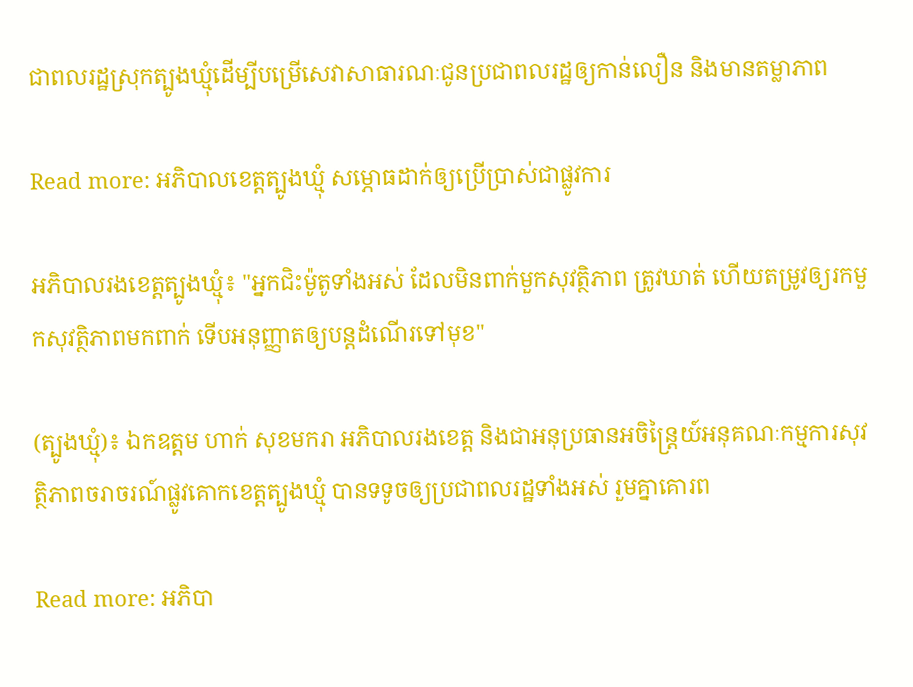ជាពលរដ្ឋស្រុកត្បូងឃ្មុំដើម្បីបម្រើសេវាសាធារណៈជូនប្រជាពលរដ្ឋឲ្យកាន់លឿន និងមានតម្លាភាព

Read more: អភិបាលខេត្តត្បូងឃ្មុំ សម្ភោធដាក់ឲ្យប្រើប្រាស់ជាផ្លូវការ

អភិបាលរងខេត្តត្បូងឃ្មុំ៖ "អ្នកជិះម៉ូតូទាំងអស់ ដែលមិនពាក់មួកសុវត្ថិភាព ត្រូវឃាត់ ហើយតម្រូវឲ្យរកមួកសុវត្ថិភាពមកពាក់ ទើបអនុញ្ញាតឲ្យបន្តដំណើរទៅមុខ"

(ត្បូងឃ្មុំ)៖ ឯកឧត្ដម ហាក់ សុខមករា អភិបាលរងខេត្ត និងជាអនុប្រធានអចិន្ត្រៃយ៍អនុគណៈកម្មការសុវត្ថិភាពចរាចរណ៍ផ្លូវគោកខេត្តត្បូងឃ្មុំ បានទទូចឲ្យប្រជាពលរដ្ឋទាំងអស់ រួមគ្នាគោរព

Read more: អភិបា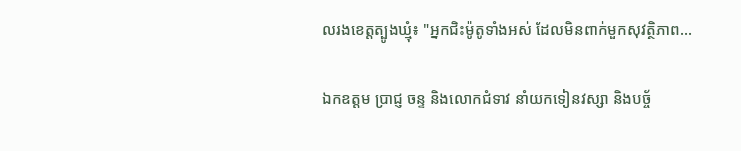លរងខេត្តត្បូងឃ្មុំ៖ "អ្នកជិះម៉ូតូទាំងអស់ ដែលមិនពាក់មួកសុវត្ថិភាព...

ឯកឧត្តម ប្រាជ្ញ ចន្ទ និងលោកជំទាវ នាំយកទៀនវស្សា និងបច្ច័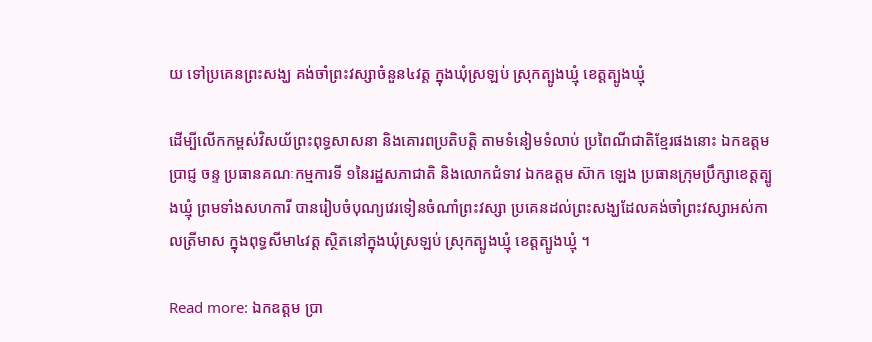យ ទៅប្រគេនព្រះសង្ឃ គង់ចាំព្រះវស្សាចំនួន៤វត្ត ក្នុងឃុំស្រឡប់ ស្រុកត្បូងឃ្មុំ ខេត្តត្បូងឃ្មុំ

ដើម្បីលើកកម្ពស់វិសយ័ព្រះពុទ្ធសាសនា និងគោរពប្រតិបត្តិ តាមទំនៀមទំលាប់ ប្រពៃណីជាតិខ្មែរផងនោះ ឯកឧត្តម ប្រាជ្ញ ចន្ទ ប្រធានគណៈកម្មការទី ១នៃរដ្ឋសភាជាតិ និងលោកជំទាវ ឯកឧត្តម ស៊ាក ឡេង ប្រធានក្រុមប្រឹក្សាខេត្តត្បូងឃ្មុំ ព្រមទាំងសហការី បានរៀបចំបុណ្យវេរទៀនចំណាំព្រះវស្សា ប្រគេនដល់ព្រះសង្ឃដែលគង់ចាំព្រះវស្សាអស់កាលត្រីមាស ក្នុងពុទ្ធសីមា៤វត្ត ស្ថិតនៅក្នុងឃុំស្រឡប់ ស្រុកត្បូងឃ្មុំ ខេត្តត្បូងឃ្មុំ ។

Read more: ឯកឧត្តម ប្រា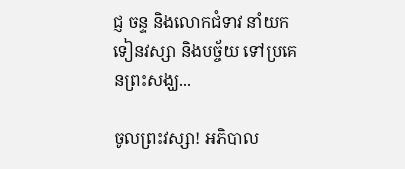ជ្ញ ចន្ទ និងលោកជំទាវ នាំយកទៀនវស្សា និងបច្ច័យ ទៅប្រគេនព្រះសង្ឃ...

ចូលព្រះវស្សា! អភិបាល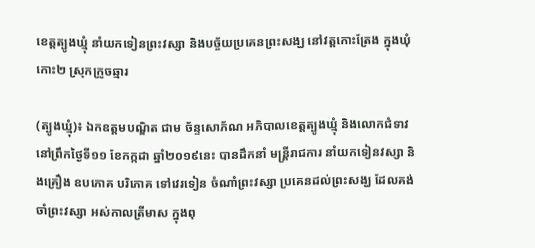ខេត្តត្បូងឃ្មុំ នាំយកទៀនព្រះវស្សា និងបច្ច័យប្រគេនព្រះសង្ឃ នៅវត្តកោះត្រែង ក្នុងឃុំកោះ២ ស្រុកក្រូចឆ្មារ

(ត្បូងឃ្មុំ)៖ ឯកឧត្តមបណ្ឌិត ជាម ច័ន្ទសោភ័ណ អភិបាលខេត្តត្បូងឃ្មុំ និងលោកជំទាវ នៅព្រឹកថ្ងៃទី១១ ខែកក្កដា ឆ្នាំ២០១៩នេះ បានដឹកនាំ មន្រ្តីរាជការ នាំយកទៀនវស្សា និងគ្រឿង ឧបភោគ បរិភោគ ទៅវេរទៀន ចំណាំព្រះវស្សា ប្រគេនដល់ព្រះសង្ឃ ដែលគង់ចាំព្រះវស្សា អស់កាលត្រីមាស ក្នុងពុ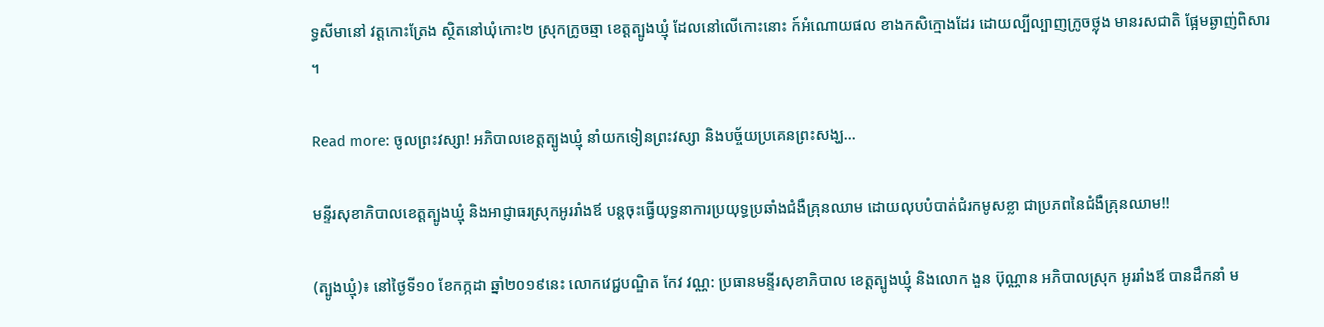ទ្ធសីមានៅ វត្តកោះត្រែង ស្ថិតនៅឃុំកោះ២ ស្រុកក្រូចឆ្មា ខេត្តត្បូងឃ្មុំ ដែលនៅលើកោះនោះ ក៍អំណោយផល ខាងកសិក្មោងដែរ ដោយល្បីល្បាញក្រូចថ្លុង មានរសជាតិ ផ្អែមឆ្ងាញ់ពិសារ ។

Read more: ចូលព្រះវស្សា! អភិបាលខេត្តត្បូងឃ្មុំ នាំយកទៀនព្រះវស្សា និងបច្ច័យប្រគេនព្រះសង្ឃ...

មន្ទីរសុខាភិបាលខេត្តត្បូងឃ្មុំ និងអាជ្ញាធរស្រុកអូររាំងឪ បន្តចុះធ្វើយុទ្ធនាការប្រយុទ្ធប្រឆាំងជំងឺគ្រុនឈាម ដោយលុបបំបាត់ជំរកមូសខ្លា ជាប្រភពនៃជំងឺគ្រុនឈាម!!

(ត្បូងឃ្មុំ)៖ នៅថ្ងៃទី១០ ខែកក្កដា ឆ្នាំ២០១៩នេះ លោកវេជ្ជបណ្ឌិត កែវ វណ្ណ: ប្រធានមន្ទីរសុខាភិបាល ខេត្តត្បូងឃ្មុំ និងលោក ងួន ប៊ុណ្ណាន អភិបាលស្រុក អូររាំងឪ បានដឹកនាំ ម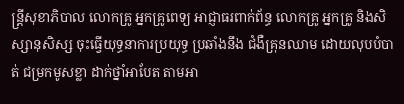ន្ត្រីសុខាភិបាល លោកគ្រូ អ្នកគ្រូពេទ្យ អាជ្ញាធរពាក់ព័ន្ធ លោកគ្រូ អ្នកគ្រូ និងសិស្សានុសិស្ស ចុះធ្វើយុទ្ធនាការប្រយុទ្ធ ប្រឆាំងនឹង ជំងឺគ្រុនឈាម ដោយលុបបំបាត់ ជម្រកមូសខ្លា ដាក់ថ្នាំអាបែត តាមអា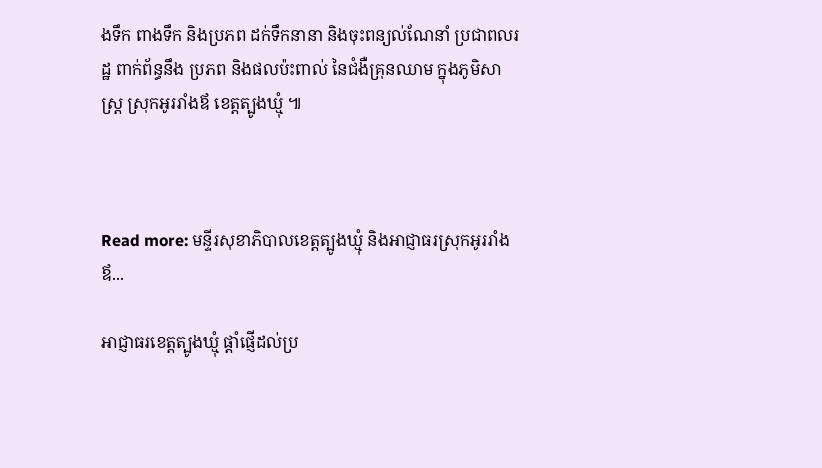ងទឹក ពាងទឹក និងប្រភព ដក់ទឹកនានា និងចុះពន្យល់ណែនាំ ប្រជាពលរដ្ឋ ពាក់ព័ន្ធនឹង ប្រភព និងផលប៉ះពាល់ នៃជំងឺគ្រុនឈាម ក្នុងភូមិសាស្ត្រ ស្រុកអូររាំងឪ ខេត្តត្បូងឃ្មុំ ៕



Read more: មន្ទីរសុខាភិបាលខេត្តត្បូងឃ្មុំ និងអាជ្ញាធរស្រុកអូររាំងឪ...

អាជ្ញាធរខេត្តត្បូងឃ្មុំ ផ្ដាំផ្ញើដល់ប្រ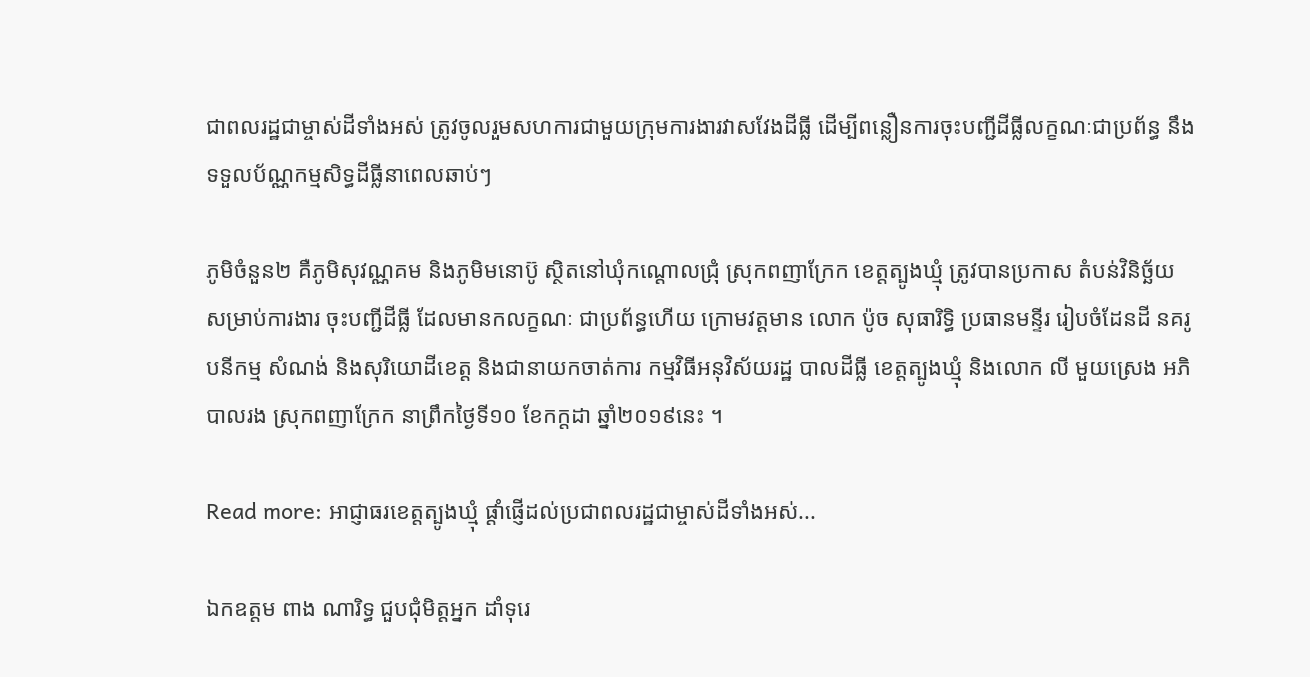ជាពលរដ្ឋជាម្ចាស់ដីទាំងអស់ ត្រូវចូលរួមសហការជាមួយក្រុមការងារវាសវែងដីធ្លី ដើម្បីពន្លឿនការចុះបញ្ជីដីធ្លីលក្ខណៈជាប្រព័ន្ធ នឹងទទួលប័ណ្ណកម្មសិទ្ធដីធ្លីនាពេលឆាប់ៗ

ភូមិចំនួន២ គឺភូមិសុវណ្ណគម និងភូមិមនោប៊ូ ស្ថិតនៅឃុំកណ្ដោលជ្រុំ ស្រុកពញាក្រែក ខេត្តត្បូងឃ្មុំ ត្រូវបានប្រកាស តំបន់វិនិច្ឆ័យ សម្រាប់ការងារ ចុះបញ្ជីដីធ្លី ដែលមានកលក្ខណៈ ជាប្រព័ន្ធហើយ ក្រោមវត្តមាន លោក ប៉ូច សុធារិទ្ធិ ប្រធានមន្ទីរ រៀបចំដែនដី នគរូបនីកម្ម សំណង់ និងសុរិយោដីខេត្ត និងជានាយកចាត់ការ កម្មវិធីអនុវិស័យរដ្ឋ បាលដីធ្លី ខេត្តត្បូងឃ្មុំ និងលោក លី មួយស្រេង អភិបាលរង ស្រុកពញាក្រែក នាព្រឹកថ្ងៃទី១០ ខែកក្តដា ឆ្នាំ២០១៩នេះ ។

Read more: អាជ្ញាធរខេត្តត្បូងឃ្មុំ ផ្ដាំផ្ញើដល់ប្រជាពលរដ្ឋជាម្ចាស់ដីទាំងអស់...

ឯកឧត្តម ពាង ណារិទ្ធ ជួបជុំមិត្តអ្នក ដាំទុរេ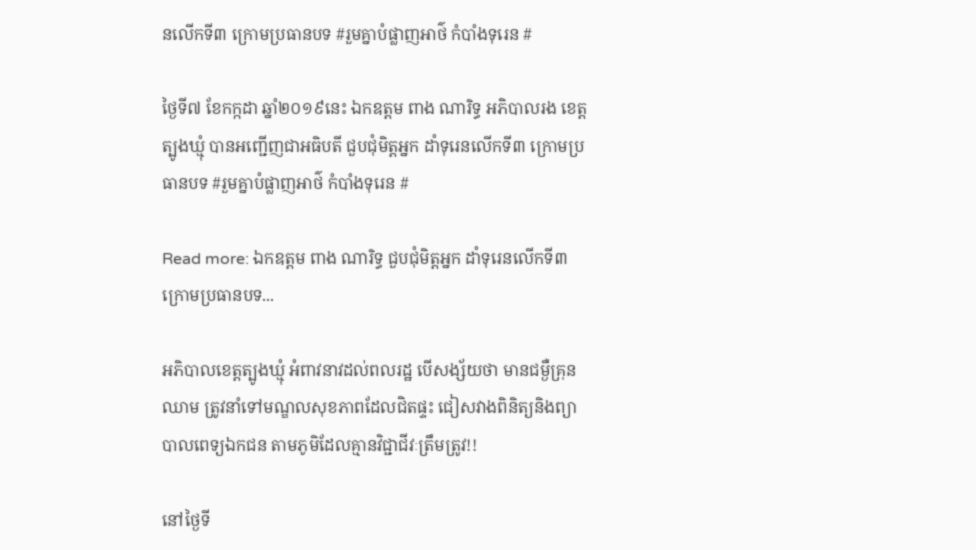នលើកទី៣ ក្រោមប្រធានបទ #រួមគ្នាបំផ្លាញអាថ៌ កំបាំងទុរេន #

ថ្ងៃទី៧ ខែកក្កដា ឆ្នាំ២០១៩នេះ ឯកឧត្តម ពាង ណារិទ្ធ អភិបាលរង ខេត្តត្បូងឃ្មុំ បានអញ្ជេីញជាអធិបតី ជួបជុំមិត្តអ្នក ដាំទុរេនលើកទី៣ ក្រោមប្រធានបទ #រួមគ្នាបំផ្លាញអាថ៌ កំបាំងទុរេន #

Read more: ឯកឧត្តម ពាង ណារិទ្ធ ជួបជុំមិត្តអ្នក ដាំទុរេនលើកទី៣ ក្រោមប្រធានបទ...

អភិបាលខេត្តត្បូងឃ្មុំ អំពាវនាវដល់ពលរដ្ឋ បើសង្ស័យថា មានជម្ងឺគ្រុនឈាម ត្រូវនាំទៅមណ្ឌលសុខភាពដែលជិតផ្ទះ ជៀសវាងពិនិត្យនិងព្យាបាលពេទ្យឯកជន តាមភូមិដែលគ្មានវិជ្ជាជីវៈត្រឹមត្រូវ!!

នៅថ្ងៃទី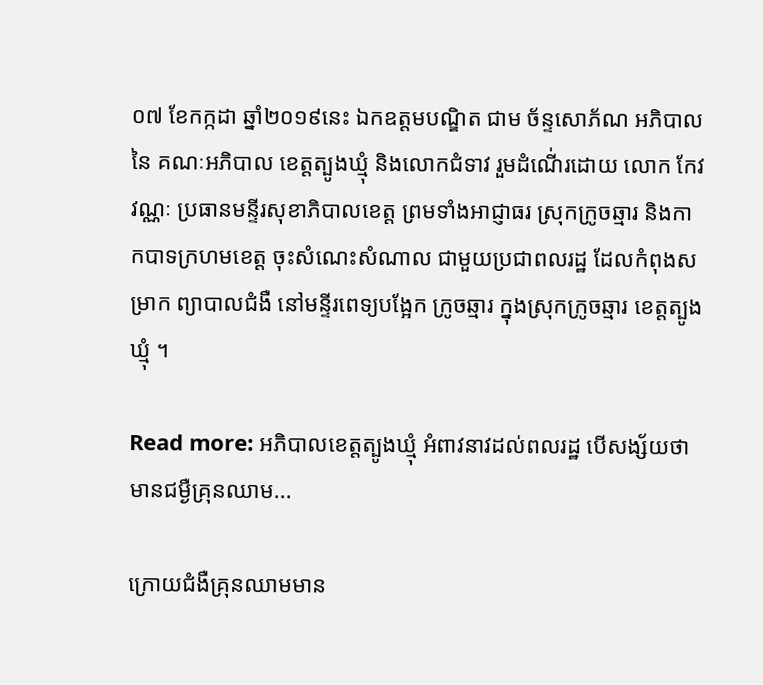០៧ ខែកក្កដា ឆ្នាំ២០១៩នេះ ឯកឧត្តមបណ្ឌិត ជាម ច័ន្ទសោភ័ណ អភិបាលនៃ គណៈអភិបាល ខេត្តត្បូងឃ្មុំ និងលោកជំទាវ រួមដំណើ់រដោយ លោក កែវ វណ្ណៈ ប្រធានមន្ទីរសុខាភិបាលខេត្ត ព្រមទាំងអាជ្ញាធរ ស្រុកក្រូចឆ្មារ និងកាកបាទក្រហមខេត្ត ចុះសំណេះសំណាល ជាមួយប្រជាពលរដ្ឋ ដែលកំពុងសម្រាក ព្យាបាលជំងឺ នៅមន្ទីរពេទ្យបង្អែក ក្រូចឆ្មារ ក្នុងស្រុកក្រូចឆ្មារ ខេត្តត្បូងឃ្មុំ ។

Read more: អភិបាលខេត្តត្បូងឃ្មុំ អំពាវនាវដល់ពលរដ្ឋ បើសង្ស័យថា មានជម្ងឺគ្រុនឈាម...

ក្រោយជំងឺគ្រុនឈាមមាន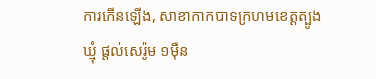ការកើនឡើង, សាខាកាកបាទក្រហមខេត្តត្បូងឃ្មុំ ផ្តល់សេរ៉ូម ១ម៉ឺន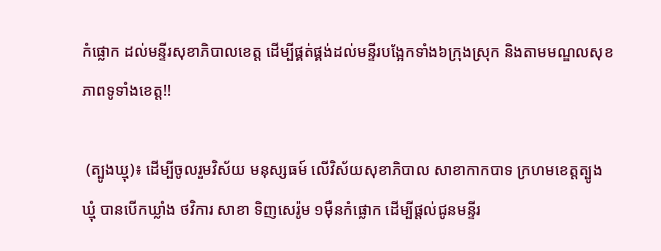កំផ្លោក ដល់មន្ទីរសុខាភិបាលខេត្ត ដើម្បីផ្គត់ផ្គង់ដល់មន្ទីរបង្អែកទាំង៦ក្រុងស្រុក និងតាមមណ្ឌលសុខភាពទូទាំងខេត្ត!!

 (ត្បូងឃ្មុ)៖ ដើម្បីចូលរួមវិស័យ មនុស្សធម៍ លើវិស័យសុខាភិបាល សាខាកាកបាទ ក្រហមខេត្តត្បូងឃ្មុំ បានបើកឃ្លាំង ថវិការ សាខា ទិញសេរ៉ូម ១ម៉ឺនកំផ្លោក ដើម្បីផ្តល់ជូនមន្ទីរ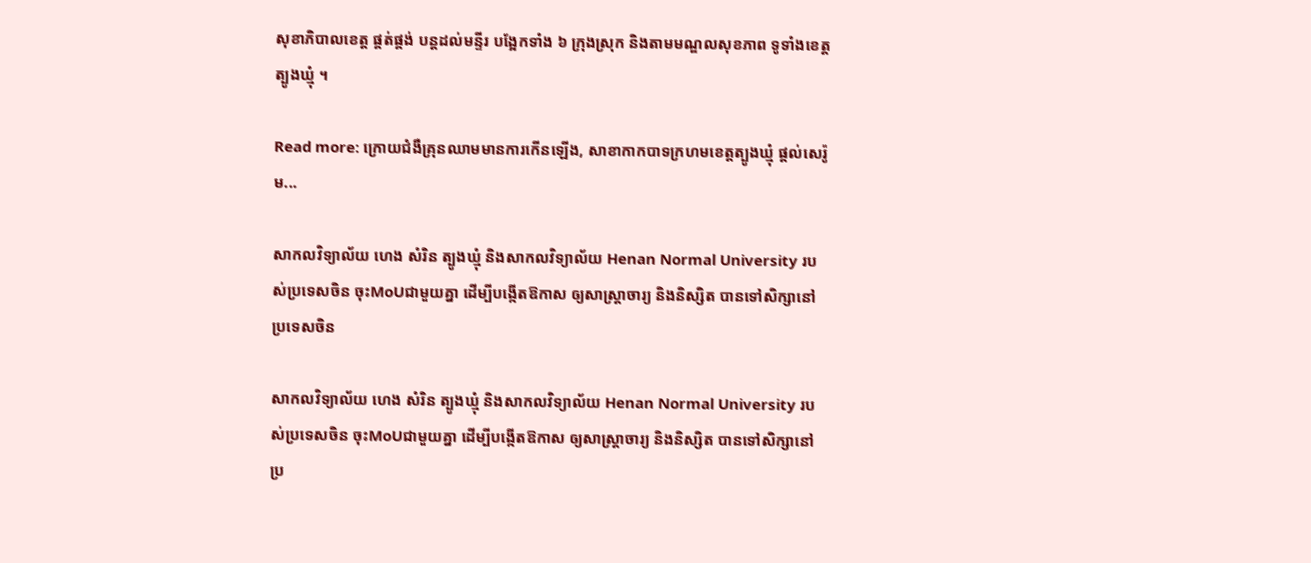សុខាភិបាលខេត្ត ផ្គត់ផ្គង់ បន្តដល់មន្ទីរ បង្អែកទាំង ៦ ក្រុងស្រុក និងតាមមណ្ឌលសុខភាព ទូទាំងខេត្តត្បូងឃ្មុំ ។

Read more: ក្រោយជំងឺគ្រុនឈាមមានការកើនឡើង, សាខាកាកបាទក្រហមខេត្តត្បូងឃ្មុំ ផ្តល់សេរ៉ូម...

សាកលវិទ្យាល័យ ហេង សំរិន ត្បូងឃ្មុំ និងសាកលវិទ្យាល័យ Henan Normal University របស់ប្រទេសចិន ចុះMoUជាមួយគ្នា ដើម្បីបង្កើតឱកាស ឲ្យសាស្ត្រាចារ្យ និងនិស្សិត បានទៅសិក្សានៅ ប្រទេសចិន

សាកលវិទ្យាល័យ ហេង សំរិន ត្បូងឃ្មុំ និងសាកលវិទ្យាល័យ Henan Normal University របស់ប្រទេសចិន ចុះMoUជាមួយគ្នា ដើម្បីបង្កើតឱកាស ឲ្យសាស្ត្រាចារ្យ និងនិស្សិត បានទៅសិក្សានៅ ប្រ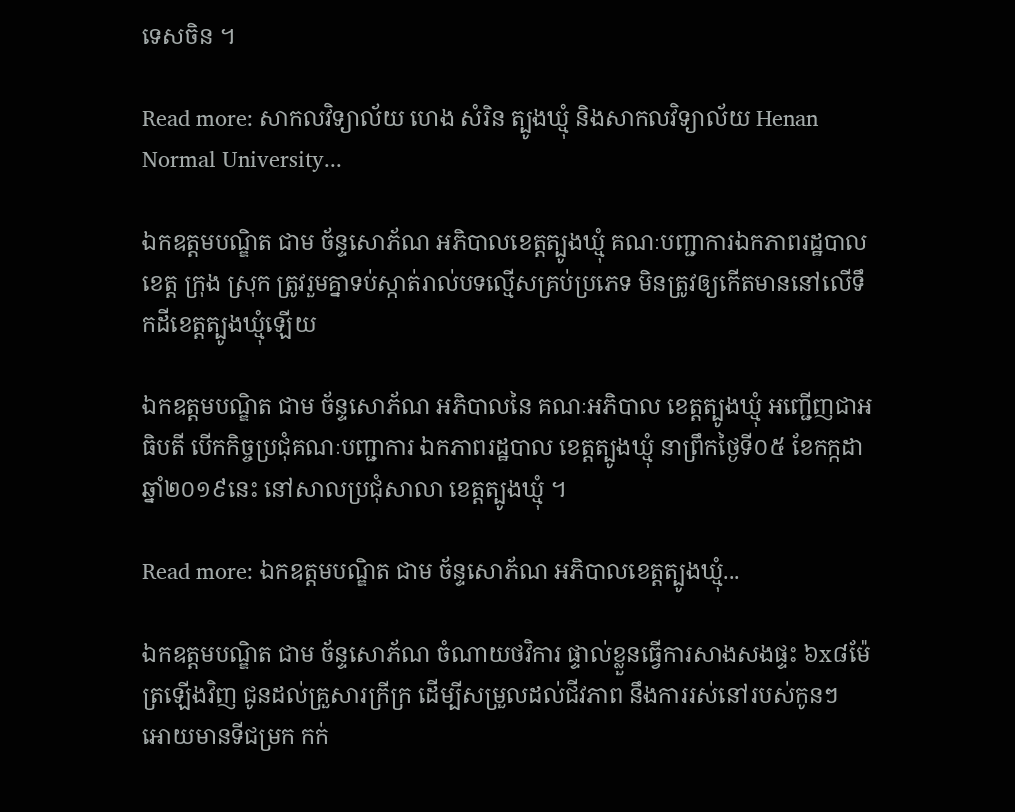ទេសចិន ។

Read more: សាកលវិទ្យាល័យ ហេង សំរិន ត្បូងឃ្មុំ និងសាកលវិទ្យាល័យ Henan Normal University...

ឯកឧត្ដមបណ្ឌិត ជាម ច័ន្ទសោភ័ណ អភិបាលខេត្តត្បូងឃ្មុំ គណៈបញ្ជាការឯកភាពរដ្ឋបាលខេត្ត ក្រុង ស្រុក ត្រូវរួមគ្នាទប់ស្កាត់រាល់បទល្មើសគ្រប់ប្រភេទ មិនត្រូវឲ្យកើតមាននៅលើទឹកដីខេត្តត្បូងឃ្មុំឡើយ

ឯកឧត្ដមបណ្ឌិត ជាម ច័ន្ទសោភ័ណ អភិបាលនៃ គណៈអភិបាល ខេត្តត្បូងឃ្មុំ អញ្ជើញជាអធិបតី បើកកិច្ចប្រជុំគណៈបញ្ជាការ ឯកភាពរដ្ឋបាល ខេត្តត្បូងឃ្មុំ នាព្រឹកថ្ងៃទី០៥ ខែកក្កដា ឆ្នាំ២០១៩នេះ នៅសាលប្រជុំសាលា ខេត្តត្បូងឃ្មុំ ។

Read more: ឯកឧត្ដមបណ្ឌិត ជាម ច័ន្ទសោភ័ណ អភិបាលខេត្តត្បូងឃ្មុំ...

ឯកឧត្តមបណ្ឌិត ជាម ច័ន្ទសោភ័ណ ចំណាយថវិការ ផ្ទាល់ខ្លួនធ្វើការសាងសងផ្ទះ ៦x៨ម៉ែត្រឡើងវិញ ជូនដល់គ្រួសារក្រីក្រ ដើម្បីសម្រួលដល់ជីវភាព នឹងការរស់នៅរបស់កូនៗ អោយមានទីជម្រក កក់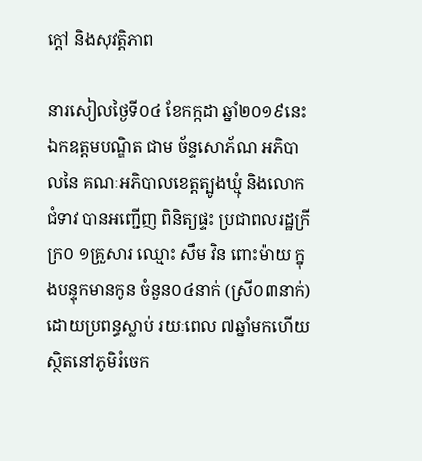ក្ដៅ និងសុវត្តិភាព

នារសៀលថ្ងៃទី០៤ ខែកក្កដា ឆ្នាំ២០១៩នេះ ឯកឧត្តមបណ្ឌិត ជាម ច័ន្ទសោភ័ណ អភិបាលនៃ គណៈអភិបាលខេត្តត្បូងឃ្មុំ និងលោកជំទាវ បានអញ្ជើញ ពិនិត្យផ្ទះ ប្រជាពលរដ្ឋក្រីក្រ០ ១គ្រួសារ ឈ្មោះ សឹម វិន ពោះម៉ាយ ក្នុងបន្ទុកមានកូន ចំនួន០៤នាក់ (ស្រី០៣នាក់) ដោយប្រពន្ធស្លាប់ រយៈពេល ៧ឆ្នាំមកហើយ ស្ថិតនៅភូមិរំចេក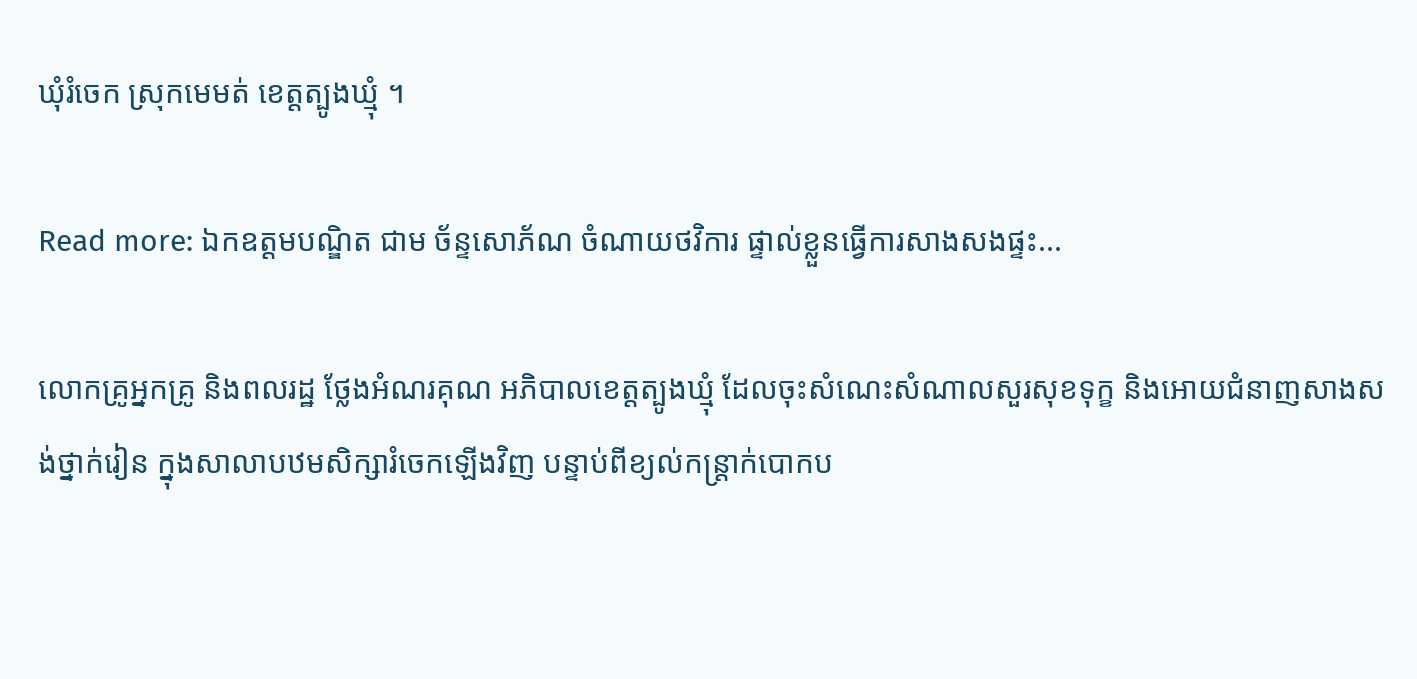ឃុំរំចេក ស្រុកមេមត់ ខេត្តត្បូងឃ្មុំ ។

Read more: ឯកឧត្តមបណ្ឌិត ជាម ច័ន្ទសោភ័ណ ចំណាយថវិការ ផ្ទាល់ខ្លួនធ្វើការសាងសងផ្ទះ...

លោកគ្រូអ្នកគ្រូ និងពលរដ្ឋ ថ្លែងអំណរគុណ អភិបាលខេត្តត្បូងឃ្មុំ ដែលចុះសំណេះសំណាលសួរសុខទុក្ខ និងអោយជំនាញសាងសង់ថ្នាក់រៀន ក្នុងសាលាបឋមសិក្សារំចេកឡើងវិញ បន្ទាប់ពីខ្យល់កន្ត្រាក់បោកប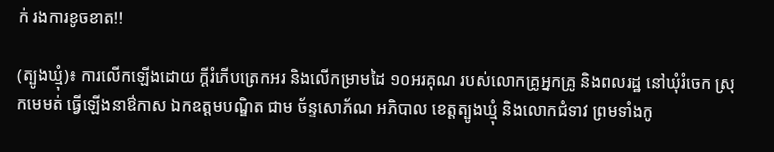ក់ រងការខូចខាត!!

(ត្បូងឃ្មុំ)៖ ការលើកឡើងដោយ ក្តីរំភើបត្រេកអរ និងលើកម្រាមដៃ ១០អរគុណ របស់លោកគ្រូអ្នកគ្រូ និងពលរដ្ឋ នៅឃុំរំចេក ស្រុកមេមត់ ធ្វើឡើងនាឳកាស ឯកឧត្តមបណ្ឌិត ជាម ច័ន្ទសោភ័ណ អភិបាល ខេត្តត្បូងឃ្មុំ និងលោកជំទាវ ព្រមទាំងកូ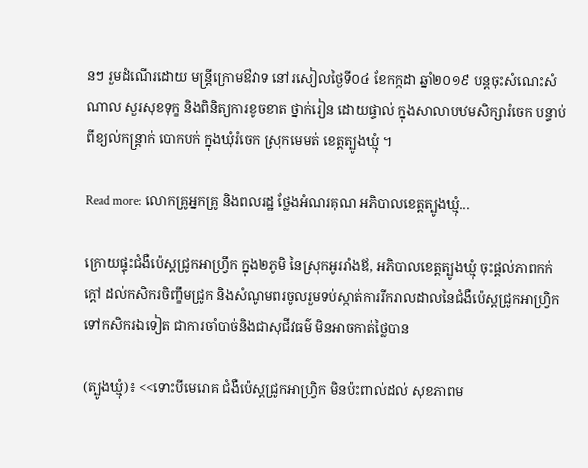នៗ រួមដំណើរដោយ មន្ត្រីក្រោមឳវាទ នៅរសៀលថ្ងៃទី០៤ ខែកក្កដា ឆ្នាំ២០១៩ បន្តចុះសំណេះសំណាល សួរសុខទុក្ខ និងពិនិត្យការខូចខាត ថ្នាក់រៀន ដោយផ្ទាល់ ក្នុងសាលាបឋមសិក្សារំចេក បន្ទាប់ពីខ្យល់កន្ត្រាក់ បោកបក់ ក្នុងឃុំរំចេក ស្រុកមេមត់ ខេត្តត្បូងឃ្មុំ ។

Read more: លោកគ្រូអ្នកគ្រូ និងពលរដ្ឋ ថ្លែងអំណរគុណ អភិបាលខេត្តត្បូងឃ្មុំ...

ក្រោយផ្ទុះជំងឺប៉េស្តជ្រូកអាហ្វ្រឹក ក្នុង២ភូមិ នៃស្រុកអូររាំងឪ, អភិបាលខេត្តត្បូងឃ្មុំ ចុះផ្តល់ភាពកក់ក្តៅ ដល់កសិករចិញ្ខឹមជ្រូក និងសំណូមពរចូលរួមទប់ស្កាត់ការរីករាលដាលនៃជំងឺប៉េស្តជ្រូកអាហ្វ្រិក ទៅកសិករឯទៀត ជាការចាំបាច់និងជាសុជីវធម៌ មិនអាចកាត់ថ្លៃបាន

(ត្បូងឃ្មុំ)៖ <<ទោះបីមេរោគ ជំងឺប៉េស្តជ្រូកអាហ្វ្រិក មិនប៉ះពាល់ដល់ សុខភាពម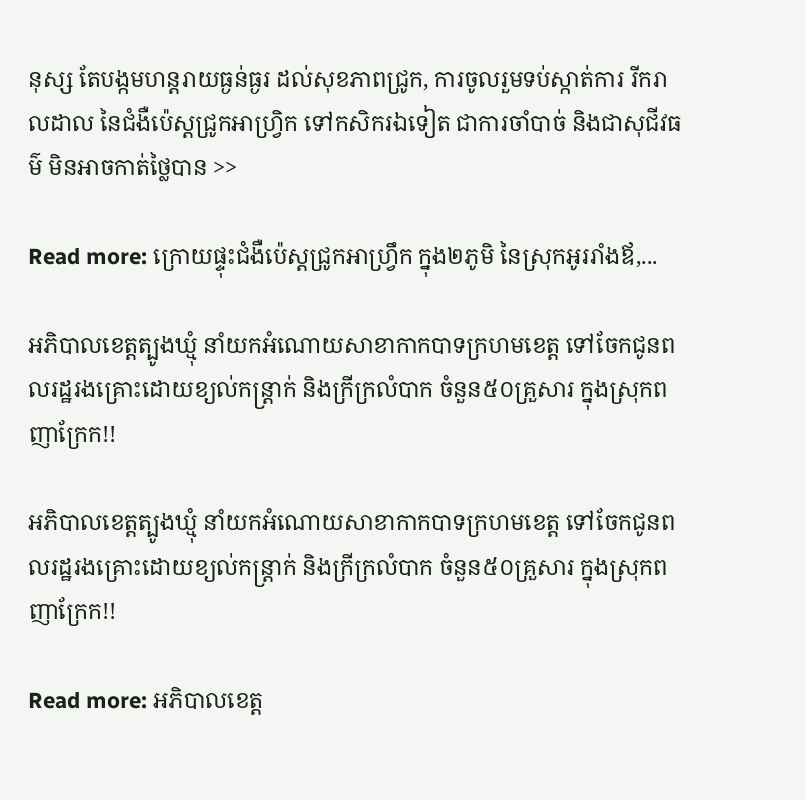នុស្ស តែបង្កមហន្តរាយធ្ងន់ធ្ងរ ដល់សុខភាពជ្រូក, ការចូលរួមទប់ស្កាត់ការ រីករាលដាល នៃជំងឺប៉េស្តជ្រូកអាហ្វ្រិក ទៅកសិករឯទៀត ជាការចាំបាច់ និងជាសុជីវធម៌ មិនអាចកាត់ថ្លៃបាន >>

Read more: ក្រោយផ្ទុះជំងឺប៉េស្តជ្រូកអាហ្វ្រឹក ក្នុង២ភូមិ នៃស្រុកអូររាំងឪ,...

អភិបាលខេត្តត្បូងឃ្មុំ នាំយកអំណោយសាខាកាកបាទក្រហមខេត្ត ទៅចែកជូនពលរដ្ឋរងគ្រោះដោយខ្យល់កន្ត្រាក់ និងក្រីក្រលំបាក ចំនួន៥០គ្រួសារ ក្នុងស្រុកពញាក្រែក!!

អភិបាលខេត្តត្បូងឃ្មុំ នាំយកអំណោយសាខាកាកបាទក្រហមខេត្ត ទៅចែកជូនពលរដ្ឋរងគ្រោះដោយខ្យល់កន្ត្រាក់ និងក្រីក្រលំបាក ចំនួន៥០គ្រួសារ ក្នុងស្រុកពញាក្រែក!!

Read more: អភិបាលខេត្ត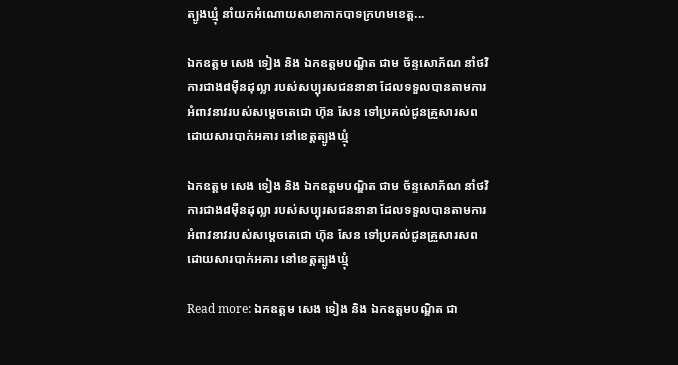ត្បូងឃ្មុំ នាំយកអំណោយសាខាកាកបាទក្រហមខេត្ត...

ឯកឧត្តម សេង ទៀង និង ឯកឧត្តមបណ្ឌិត ជាម ច័ន្ទសោភ័ណ នាំថវិការជាង៨មុឺនដុល្លា របស់សប្បុរសជននានា ដែលទទួលបានតាមការអំពាវនាវរបស់សម្តេចតេជោ ហ៊ុន សែន ទៅប្រគល់ជូនគ្រួសារសពដោយសារបាក់អគារ នៅខេត្តត្បូងឃ្មុំ

ឯកឧត្តម សេង ទៀង និង ឯកឧត្តមបណ្ឌិត ជាម ច័ន្ទសោភ័ណ នាំថវិការជាង៨មុឺនដុល្លា របស់សប្បុរសជននានា ដែលទទួលបានតាមការអំពាវនាវរបស់សម្តេចតេជោ ហ៊ុន សែន ទៅប្រគល់ជូនគ្រួសារសពដោយសារបាក់អគារ នៅខេត្តត្បូងឃ្មុំ

Read more: ឯកឧត្តម សេង ទៀង និង ឯកឧត្តមបណ្ឌិត ជា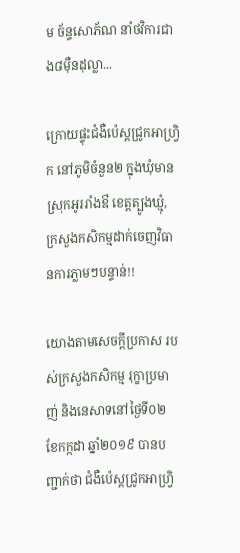ម ច័ន្ទសោភ័ណ នាំថវិការជាង៨មុឺនដុល្លា...

ក្រោយផ្ទុះជំងឺប៉េស្តជ្រូកអាហ្វ្រិក នៅភូមិចំនួន២ ក្នុងឃុំមាន ស្រុកអូររាំងឳ ខេត្តត្បូងឃ្មុំ, ក្រសួងកសិកម្មដាក់ចេញវិធានការភ្លាមៗបន្ទាន់!!

យោងតាមសេចក្តីប្រកាស របស់ក្រសួងកសិកម្ម រុក្ខាប្រមាញ់ និងនេសាទនៅថ្ងៃទី០២ ខែកក្កដា ឆ្នាំ២០១៩ បានបញ្ជាក់ថា ជំងឺប៉េស្ដជ្រូកអាហ្វ្រិ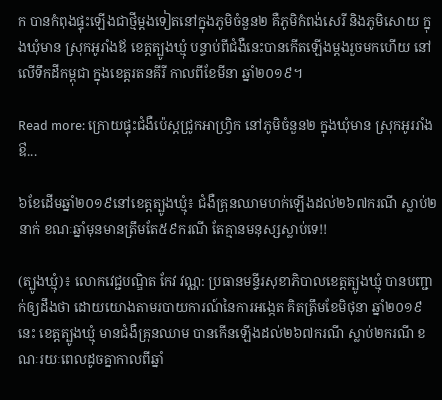ក បានកំពុងផ្ទុះឡើងជាថ្មីម្តងទៀតនៅក្នុងភូមិចំនួន២ គឺភូមិកំពង់សេរី និងភូមិសោយ ក្នុងឃុំមាន ស្រុកអូរាំងឪ ខេត្តត្បូងឃ្មុំ បន្ទាប់ពីជំងឺនេះបានកើតឡើងម្តងរួចមកហើយ នៅលើទឹកដីកម្ពុជា ក្នុងខេត្តរតនគីរី កាលពីខែមីនា ឆ្នាំ២០១៩។

Read more: ក្រោយផ្ទុះជំងឺប៉េស្តជ្រូកអាហ្វ្រិក នៅភូមិចំនួន២ ក្នុងឃុំមាន ស្រុកអូររាំងឳ...

៦ខែដើមឆ្នាំ២០១៩នៅខេត្តត្បូងឃ្មុំ៖ ជំងឺគ្រុនឈាមហក់ឡើងដល់២៦៧ករណី ស្លាប់២នាក់ ខណៈឆ្នាំមុនមានត្រឹមតែ៥៩ករណី តែគ្មានមនុស្សស្លាប់ទេ!!

(ត្បូងឃ្មុំ)៖ លោកវេជ្ជបណ្ឌិត កែវ វណ្ណ: ប្រធានមន្ទីរសុខាភិបាលខេត្តត្បូងឃ្មុំ បានបញ្ជាក់ឲ្យដឹងថា ដោយយោងតាមរបាយការណ៍នៃការអង្កេត គិតត្រឹមខែមិថុនា ឆ្នាំ២០១៩នេះ ខេត្តត្បូងឃ្មុំ មានជំងឺគ្រុនឈាម បានកើនឡើងដល់២៦៧ករណី ស្លាប់២ករណី ខណៈរយៈពេលដូចគ្នាកាលពីឆ្នាំ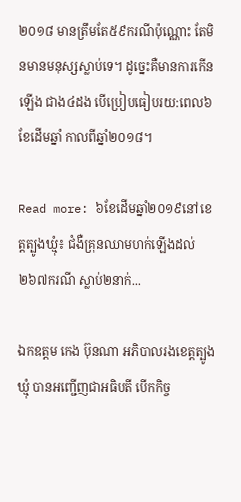២០១៨ មានត្រឹមតែ៥៩ករណីប៉ុណ្ណោះ តែមិនមានមនុស្សស្លាប់ទេ។ ដូច្នេះគឺមានការកើនឡើង ជាង៤ដង បើប្រៀបធៀបរយ:ពេល៦ខែដើមឆ្នាំ កាលពីឆ្នាំ២០១៨។

Read more: ៦ខែដើមឆ្នាំ២០១៩នៅខេត្តត្បូងឃ្មុំ៖ ជំងឺគ្រុនឈាមហក់ឡើងដល់២៦៧ករណី ស្លាប់២នាក់...

ឯកឧត្តម កេង ប៊ុនណា អភិបាលរងខេត្តត្បូងឃ្មុំ បានអញ្ជើញជាអធិបតី បើកកិច្ច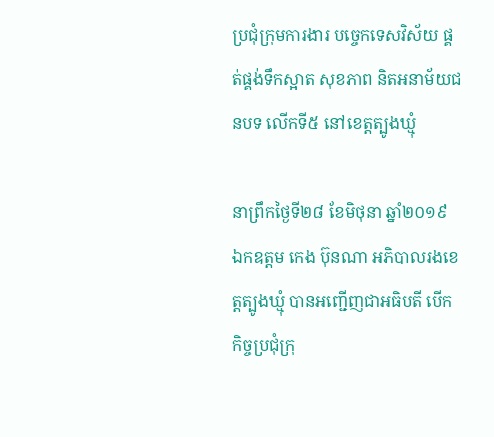ប្រជុំក្រុមការងារ បច្ចេកទេសវិស័យ ផ្គត់ផ្គង់ទឹកស្អាត សុខភាព និតអនាម័យជនបទ លើកទី៥ នៅខេត្តត្បូងឃ្មុំ

នាព្រឹកថ្ងៃទី២៨ ខែមិថុនា ឆ្នាំ២០១៩ ឯកឧត្តម កេង ប៊ុនណា អភិបាលរងខេត្តត្បូងឃ្មុំ បានអញ្ជើញជាអធិបតី បើកកិច្ចប្រជុំក្រុ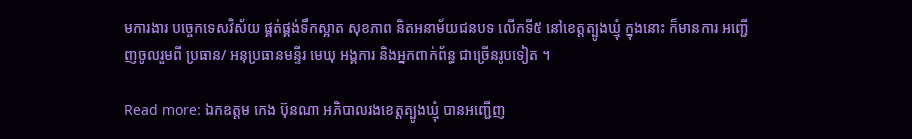មការងារ បច្ចេកទេសវិស័យ ផ្គត់ផ្គង់ទឹកស្អាត សុខភាព និតអនាម័យជនបទ លើកទី៥ នៅខេត្តត្បូងឃ្មុំ ក្នុងនោះ ក៏មានការ អញ្ជើញចូលរួមពី ប្រធាន/ អនុប្រធានមន្ទីរ មេឃុ អង្គការ និងអ្នកពាក់ព័ន្ធ ជាច្រើនរូបទៀត ។

Read more: ឯកឧត្តម កេង ប៊ុនណា អភិបាលរងខេត្តត្បូងឃ្មុំ បានអញ្ជើញ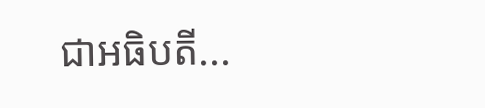ជាអធិបតី...